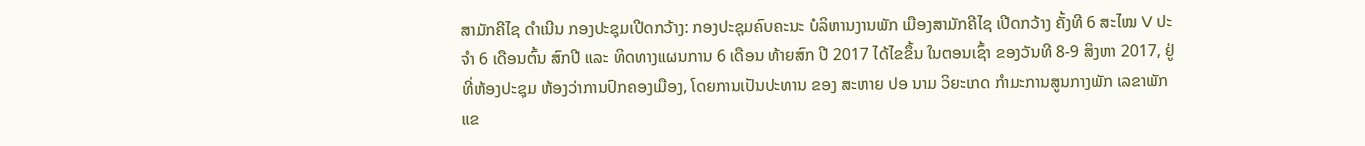ສາມັກຄີໄຊ ດຳເນີນ ກອງປະຊຸມເປີດກວ້າງ: ກອງປະຊຸມຄົບຄະນະ ບໍລິຫານງານພັກ ເມືອງສາມັກຄີໄຊ ເປີດກວ້າງ ຄັ້ງທີ 6 ສະໄໝ V ປະຈຳ 6 ເດືອນຕົ້ນ ສົກປີ ແລະ ທິດທາງແຜນການ 6 ເດືອນ ທ້າຍສົກ ປີ 2017 ໄດ້ໄຂຂຶ້ນ ໃນຕອນເຊົ້າ ຂອງວັນທີ 8-9 ສິງຫາ 2017, ຢູ່ທີ່ຫ້ອງປະຊຸມ ຫ້ອງວ່າການປົກຄອງເມືອງ, ໂດຍການເປັນປະທານ ຂອງ ສະຫາຍ ປອ ນາມ ວິຍະເກດ ກຳມະການສູນກາງພັກ ເລຂາພັກແຂ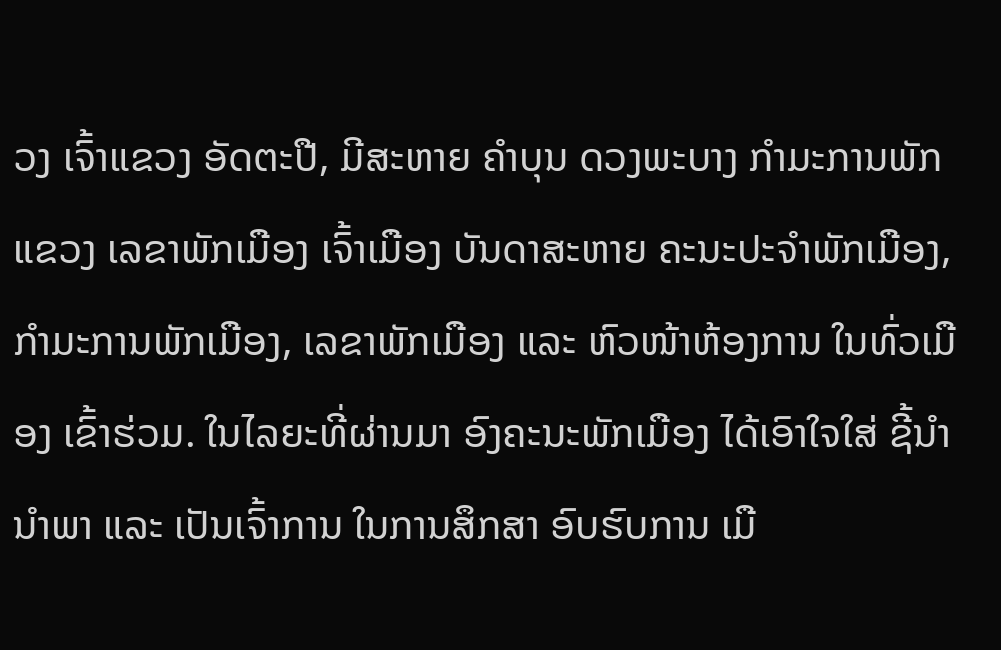ວງ ເຈົ້າແຂວງ ອັດຕະປື, ມີສະຫາຍ ຄຳບຸນ ດວງພະບາງ ກຳມະການພັກແຂວງ ເລຂາພັກເມືອງ ເຈົ້າເມືອງ ບັນດາສະຫາຍ ຄະນະປະຈຳພັກເມືອງ, ກຳມະການພັກເມືອງ, ເລຂາພັກເມືອງ ແລະ ຫົວໜ້າຫ້ອງການ ໃນທົ່ວເມືອງ ເຂົ້າຮ່ວມ. ໃນໄລຍະທີ່ຜ່ານມາ ອົງຄະນະພັກເມືອງ ໄດ້ເອົາໃຈໃສ່ ຊີ້ນຳນຳພາ ແລະ ເປັນເຈົ້າການ ໃນການສຶກສາ ອົບຮົບການ ເມື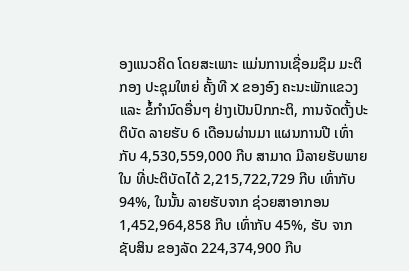ອງແນວຄິດ ໂດຍສະເພາະ ແມ່ນການເຊື່ອມຊຶມ ມະຕິກອງ ປະຊຸມໃຫຍ່ ຄັ້ງທີ X ຂອງອົງ ຄະນະພັກແຂວງ ແລະ ຂໍ້ກຳນົດອື່ນໆ ຢ່າງເປັນປົກກະຕິ, ການຈັດຕັ້ງປະຕິບັດ ລາຍຮັບ 6 ເດືອນຜ່ານມາ ແຜນການປີ ເທົ່າກັບ 4,530,559,000 ກີບ ສາມາດ ມີລາຍຮັບພາຍໃນ ທີ່ປະຕິບັດໄດ້ 2,215,722,729 ກີບ ເທົ່າກັບ 94%, ໃນນັ້ນ ລາຍຮັບຈາກ ຊ່ວຍສາອາກອນ 1,452,964,858 ກີບ ເທົ່າກັບ 45%, ຮັບ ຈາກຊັບສິນ ຂອງລັດ 224,374,900 ກີບ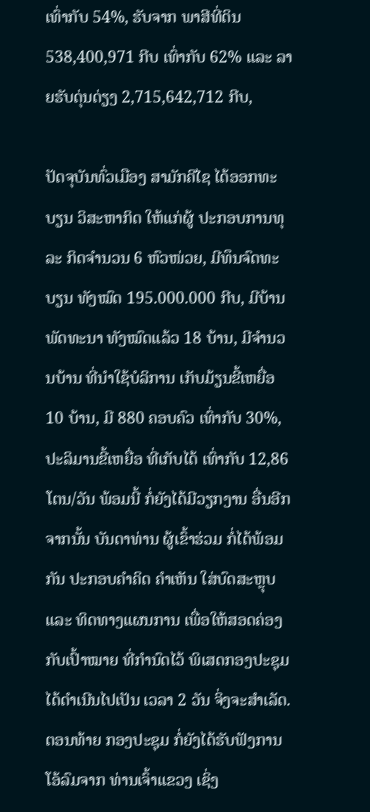ເທົ່າກັບ 54%, ຮັບຈາກ ພາສີທີ່ດິນ 538,400,971 ກີບ ເທົ່າກັບ 62% ແລະ ລາຍຮັບດຸ່ນດ່ຽງ 2,715,642,712 ກີບ,

ປັດຈຸບັນທົ່ວເມືອງ ສາມັກຄີໄຊ ໄດ້ອອກທະບຽນ ວິສະຫາກິດ ໃຫ້ແກ່ຜູ້ ປະກອບການທຸລະ ກິດຈຳນວນ 6 ຫົວໜ່ວຍ, ມີທຶນຈົດທະບຽນ ທັງໝົດ 195.000.000 ກີບ, ມີບ້ານພັດທະນາ ທັງໝົດແລ້ວ 18 ບ້ານ, ມີຈຳນວນບ້ານ ທີ່ນຳໃຊ້ບໍລິການ ເກັບມ້ຽນຂີ້ເຫຍື່ອ 10 ບ້ານ, ມີ 880 ຄອບຄົວ ເທົ່າກັບ 30%, ປະລິມານຂີ້ເຫຍື່ອ ທີ່ເກັບໄດ້ ເທົ່າກັບ 12,86 ໂຕນ/ວັນ ພ້ອມນີ້ ກໍ່ຍັງໄດ້ມີວຽກງານ ອື່ນອີກ ຈາກນັ້ນ ບັນດາທ່ານ ຜູ້ເຂົ້າຮ່ວມ ກໍ່ໄດ້ພ້ອມກັນ ປະກອບຄຳຄິດ ຄຳເຫັນ ໃສ່ບົດສະຫຼຸບ ແລະ ທິດທາງແຜນການ ເພື່ອໃຫ້ສອດຄ່ອງ ກັບເປົ້າໝາຍ ທີ່ກຳນົດໄວ້ ພິເສດກອງປະຊຸມ ໄດ້ດຳເນີນໄປເປັນ ເວລາ 2 ວັນ ຈິ່ງຈະສຳເລັດ. ຕອນທ້າຍ ກອງປະຊຸມ ກໍ່ຍັງໄດ້ຮັບຟັງການ ໂອ້ລົມຈາກ ທ່ານເຈົ້າແຂວງ ເຊິ່ງ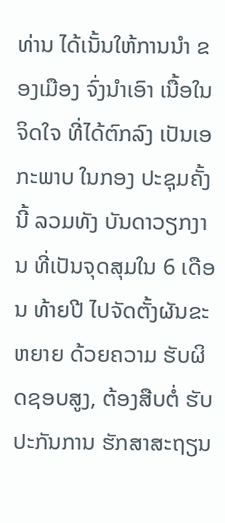ທ່ານ ໄດ້ເນັ້ນໃຫ້ການນຳ ຂອງເມືອງ ຈົ່ງນໍາເອົາ ເນື້ອໃນຈິດໃຈ ທີ່ໄດ້ຕົກລົງ ເປັນເອກະພາບ ໃນກອງ ປະຊຸມຄັ້ງນີ້ ລວມທັງ ບັນດາວຽກງານ ທີ່ເປັນຈຸດສຸມໃນ 6 ເດືອນ ທ້າຍປີ ໄປຈັດຕັ້ງຜັນຂະຫຍາຍ ດ້ວຍຄວາມ ຮັບຜິດຊອບສູງ, ຕ້ອງສືບຕໍ່ ຮັບປະກັນການ ຮັກສາສະຖຽນ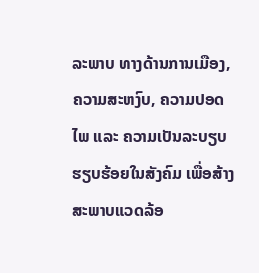ລະພາບ ທາງດ້ານການເມືອງ, ຄວາມສະຫງົບ, ຄວາມປອດໄພ ແລະ ຄວາມເປັນລະບຽບ ຮຽບຮ້ອຍໃນສັງຄົມ ເພື່ອສ້າງ ສະພາບແວດລ້ອ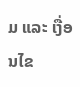ມ ແລະ ເງື່ອນໄຂ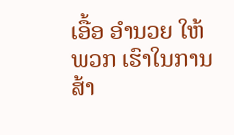ເອື້ອ ອຳນວຍ ໃຫ້ພວກ ເຮົາໃນການສ້າ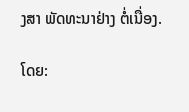ງສາ ພັດທະນາຢ່າງ ຕໍ່ເນື່ອງ.

ໂດຍ: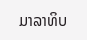ມາລາທິບ